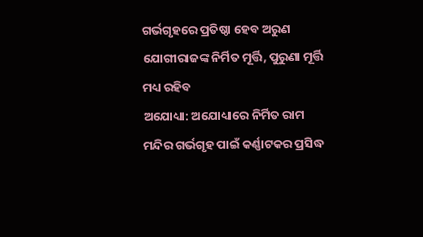ଗର୍ଭଗୃହରେ ପ୍ରତିଷ୍ଠା ହେବ ଅରୁଣ ଯୋଗୀରାଜଙ୍କ ନିର୍ମିତ ମୂର୍ତ୍ତି, ପୁରୁଣା ମୂର୍ତ୍ତି ମଧ୍ୟ ରହିବ
ଅଯୋଧ୍ୟା: ଅଯୋଧ୍ୟାରେ ନିର୍ମିତ ରାମ ମନ୍ଦିର ଗର୍ଭଗୃହ ପାଇଁ କର୍ଣ୍ଣାଟକର ପ୍ରସିଦ୍ଧ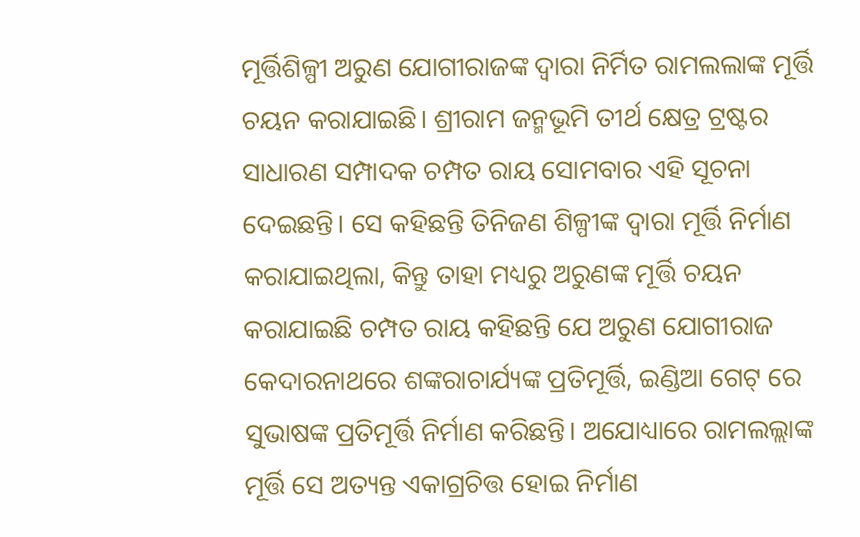ମୂର୍ତ୍ତିଶିଳ୍ପୀ ଅରୁଣ ଯୋଗୀରାଜଙ୍କ ଦ୍ୱାରା ନିର୍ମିତ ରାମଲଲାଙ୍କ ମୂର୍ତ୍ତି ଚୟନ କରାଯାଇଛି। ଶ୍ରୀରାମ ଜନ୍ମଭୂମି ତୀର୍ଥ କ୍ଷେତ୍ର ଟ୍ରଷ୍ଟର ସାଧାରଣ ସମ୍ପାଦକ ଚମ୍ପତ ରାୟ ସୋମବାର ଏହି ସୂଚନା ଦେଇଛନ୍ତି। ସେ କହିଛନ୍ତି ତିନିଜଣ ଶିଳ୍ପୀଙ୍କ ଦ୍ବାରା ମୂର୍ତ୍ତି ନିର୍ମାଣ କରାଯାଇଥିଲା, କିନ୍ତୁ ତାହା ମଧ୍ୟରୁ ଅରୁଣଙ୍କ ମୂର୍ତ୍ତି ଚୟନ କରାଯାଇଛି ଚମ୍ପତ ରାୟ କହିଛନ୍ତି ଯେ ଅରୁଣ ଯୋଗୀରାଜ କେଦାରନାଥରେ ଶଙ୍କରାଚାର୍ଯ୍ୟଙ୍କ ପ୍ରତିମୂର୍ତ୍ତି, ଇଣ୍ଡିଆ ଗେଟ୍ ରେ ସୁଭାଷଙ୍କ ପ୍ରତିମୂର୍ତ୍ତି ନିର୍ମାଣ କରିଛନ୍ତି। ଅଯୋଧ୍ୟାରେ ରାମଲଲ୍ଲାଙ୍କ ମୂର୍ତ୍ତି ସେ ଅତ୍ୟନ୍ତ ଏକାଗ୍ରଚିତ୍ତ ହୋଇ ନିର୍ମାଣ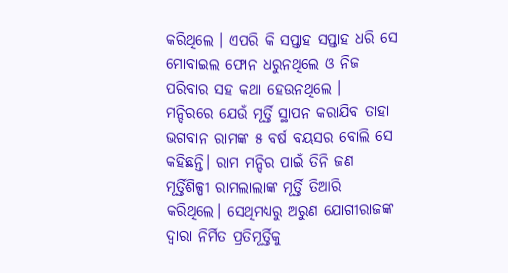କରିଥିଲେ । ଏପରି କି ସପ୍ତାହ ସପ୍ତାହ ଧରି ସେ ମୋବାଇଲ ଫୋନ ଧରୁନଥିଲେ ଓ ନିଜ ପରିବାର ସହ କଥା ହେଉନଥିଲେ ।
ମନ୍ଦିରରେ ଯେଉଁ ମୂର୍ତ୍ତି ସ୍ଥାପନ କରାଯିବ ତାହା ଭଗବାନ ରାମଙ୍କ ୫ ବର୍ଷ ବୟସର ବୋଲି ସେ କହିଛନ୍ତି। ରାମ ମନ୍ଦିର ପାଇଁ ତିନି ଜଣ ମୂର୍ତ୍ତିଶିଳ୍ପୀ ରାମଲାଲାଙ୍କ ମୂର୍ତ୍ତି ତିଆରି କରିଥିଲେ। ସେଥିମଧ୍ୟରୁ ଅରୁଣ ଯୋଗୀରାଜଙ୍କ ଦ୍ୱାରା ନିର୍ମିତ ପ୍ରତିମୂର୍ତ୍ତିକୁ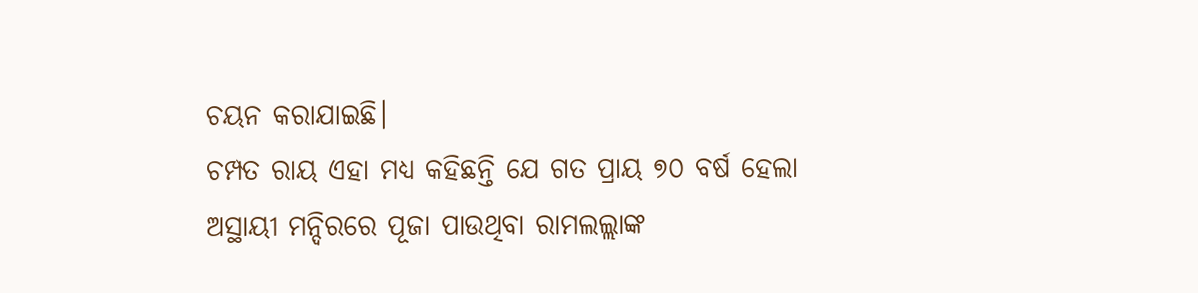ଚୟନ କରାଯାଇଛି।
ଚମ୍ପତ ରାୟ ଏହା ମଧ୍ୟ କହିଛନ୍ତି ଯେ ଗତ ପ୍ରାୟ ୭୦ ବର୍ଷ ହେଲା ଅସ୍ଥାୟୀ ମନ୍ଦିରରେ ପୂଜା ପାଉଥିବା ରାମଲଲ୍ଲାଙ୍କ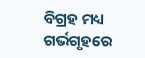ବିଗ୍ରହ ମଧ୍ୟ ଗର୍ଭଗୃହରେ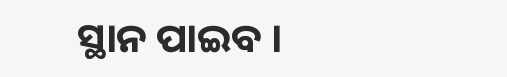ସ୍ଥାନ ପାଇବ ।